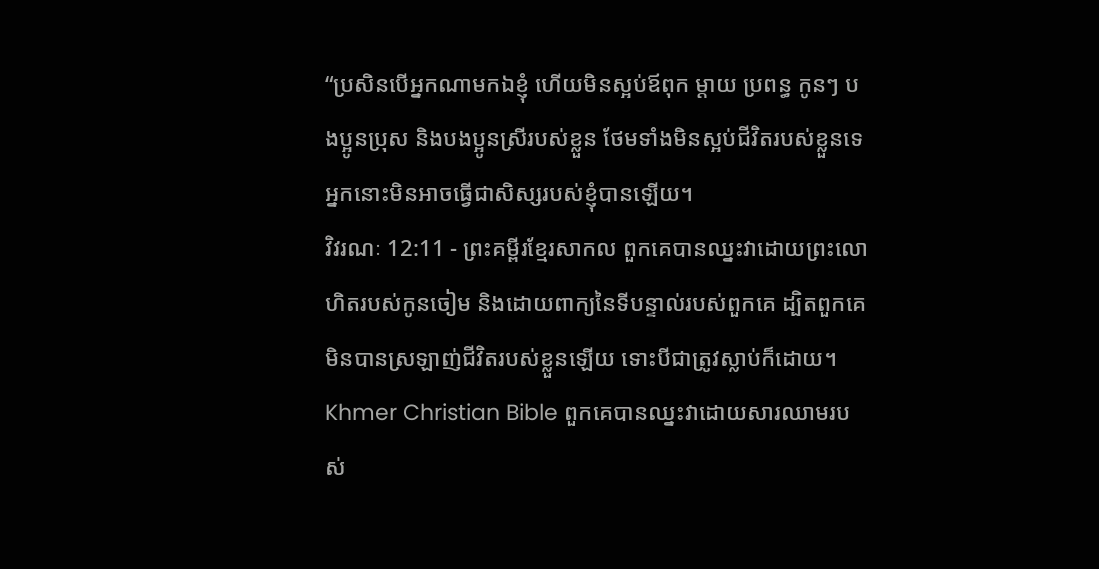“ប្រសិនបើអ្នកណាមកឯខ្ញុំ ហើយមិនស្អប់ឪពុក ម្ដាយ ប្រពន្ធ កូនៗ បងប្អូនប្រុស និងបងប្អូនស្រីរបស់ខ្លួន ថែមទាំងមិនស្អប់ជីវិតរបស់ខ្លួនទេ អ្នកនោះមិនអាចធ្វើជាសិស្សរបស់ខ្ញុំបានឡើយ។
វិវរណៈ 12:11 - ព្រះគម្ពីរខ្មែរសាកល ពួកគេបានឈ្នះវាដោយព្រះលោហិតរបស់កូនចៀម និងដោយពាក្យនៃទីបន្ទាល់របស់ពួកគេ ដ្បិតពួកគេមិនបានស្រឡាញ់ជីវិតរបស់ខ្លួនឡើយ ទោះបីជាត្រូវស្លាប់ក៏ដោយ។ Khmer Christian Bible ពួកគេបានឈ្នះវាដោយសារឈាមរបស់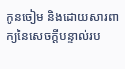កូនចៀម និងដោយសារពាក្យនៃសេចក្ដីបន្ទាល់រប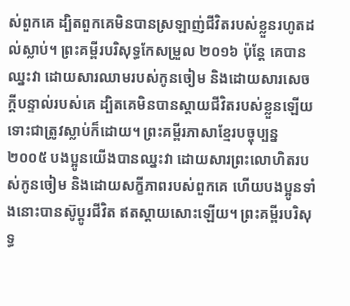ស់ពួកគេ ដ្បិតពួកគេមិនបានស្រឡាញ់ជីវិតរបស់ខ្លួនរហូតដល់ស្លាប់។ ព្រះគម្ពីរបរិសុទ្ធកែសម្រួល ២០១៦ ប៉ុន្តែ គេបានឈ្នះវា ដោយសារឈាមរបស់កូនចៀម និងដោយសារសេចក្ដីបន្ទាល់របស់គេ ដ្បិតគេមិនបានស្តាយជីវិតរបស់ខ្លួនឡើយ ទោះជាត្រូវស្លាប់ក៏ដោយ។ ព្រះគម្ពីរភាសាខ្មែរបច្ចុប្បន្ន ២០០៥ បងប្អូនយើងបានឈ្នះវា ដោយសារព្រះលោហិតរបស់កូនចៀម និងដោយសក្ខីភាពរបស់ពួកគេ ហើយបងប្អូនទាំងនោះបានស៊ូប្ដូរជីវិត ឥតស្ដាយសោះឡើយ។ ព្រះគម្ពីរបរិសុទ្ធ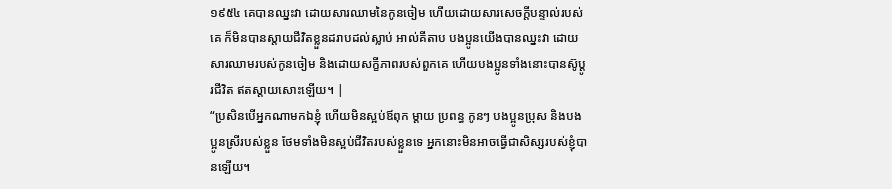១៩៥៤ គេបានឈ្នះវា ដោយសារឈាមនៃកូនចៀម ហើយដោយសារសេចក្ដីបន្ទាល់របស់គេ ក៏មិនបានស្តាយជីវិតខ្លួនដរាបដល់ស្លាប់ អាល់គីតាប បងប្អូនយើងបានឈ្នះវា ដោយសារឈាមរបស់កូនចៀម និងដោយសក្ខីភាពរបស់ពួកគេ ហើយបងប្អូនទាំងនោះបានស៊ូប្ដូរជីវិត ឥតស្ដាយសោះឡើយ។ |
“ប្រសិនបើអ្នកណាមកឯខ្ញុំ ហើយមិនស្អប់ឪពុក ម្ដាយ ប្រពន្ធ កូនៗ បងប្អូនប្រុស និងបងប្អូនស្រីរបស់ខ្លួន ថែមទាំងមិនស្អប់ជីវិតរបស់ខ្លួនទេ អ្នកនោះមិនអាចធ្វើជាសិស្សរបស់ខ្ញុំបានឡើយ។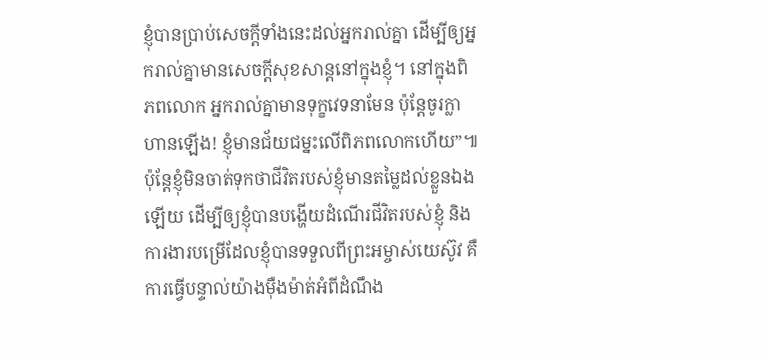ខ្ញុំបានប្រាប់សេចក្ដីទាំងនេះដល់អ្នករាល់គ្នា ដើម្បីឲ្យអ្នករាល់គ្នាមានសេចក្ដីសុខសាន្តនៅក្នុងខ្ញុំ។ នៅក្នុងពិភពលោក អ្នករាល់គ្នាមានទុក្ខវេទនាមែន ប៉ុន្តែចូរក្លាហានឡើង! ខ្ញុំមានជ័យជម្នះលើពិភពលោកហើយ”៕
ប៉ុន្តែខ្ញុំមិនចាត់ទុកថាជីវិតរបស់ខ្ញុំមានតម្លៃដល់ខ្លួនឯងឡើយ ដើម្បីឲ្យខ្ញុំបានបង្ហើយដំណើរជីវិតរបស់ខ្ញុំ និងការងារបម្រើដែលខ្ញុំបានទទួលពីព្រះអម្ចាស់យេស៊ូវ គឺការធ្វើបន្ទាល់យ៉ាងម៉ឺងម៉ាត់អំពីដំណឹង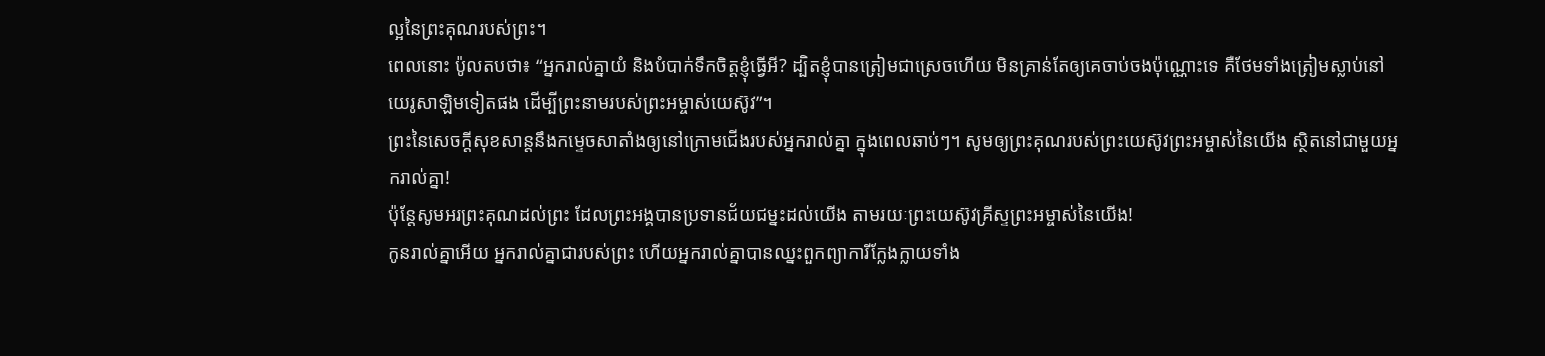ល្អនៃព្រះគុណរបស់ព្រះ។
ពេលនោះ ប៉ូលតបថា៖ “អ្នករាល់គ្នាយំ និងបំបាក់ទឹកចិត្តខ្ញុំធ្វើអី? ដ្បិតខ្ញុំបានត្រៀមជាស្រេចហើយ មិនគ្រាន់តែឲ្យគេចាប់ចងប៉ុណ្ណោះទេ គឺថែមទាំងត្រៀមស្លាប់នៅយេរូសាឡិមទៀតផង ដើម្បីព្រះនាមរបស់ព្រះអម្ចាស់យេស៊ូវ”។
ព្រះនៃសេចក្ដីសុខសាន្តនឹងកម្ទេចសាតាំងឲ្យនៅក្រោមជើងរបស់អ្នករាល់គ្នា ក្នុងពេលឆាប់ៗ។ សូមឲ្យព្រះគុណរបស់ព្រះយេស៊ូវព្រះអម្ចាស់នៃយើង ស្ថិតនៅជាមួយអ្នករាល់គ្នា!
ប៉ុន្តែសូមអរព្រះគុណដល់ព្រះ ដែលព្រះអង្គបានប្រទានជ័យជម្នះដល់យើង តាមរយៈព្រះយេស៊ូវគ្រីស្ទព្រះអម្ចាស់នៃយើង!
កូនរាល់គ្នាអើយ អ្នករាល់គ្នាជារបស់ព្រះ ហើយអ្នករាល់គ្នាបានឈ្នះពួកព្យាការីក្លែងក្លាយទាំង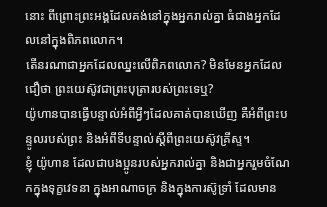នោះ ពីព្រោះព្រះអង្គដែលគង់នៅក្នុងអ្នករាល់គ្នា ធំជាងអ្នកដែលនៅក្នុងពិភពលោក។
តើនរណាជាអ្នកដែលឈ្នះលើពិភពលោក? មិនមែនអ្នកដែលជឿថា ព្រះយេស៊ូវជាព្រះបុត្រារបស់ព្រះទេឬ?
យ៉ូហានបានធ្វើបន្ទាល់អំពីអ្វីៗដែលគាត់បានឃើញ គឺអំពីព្រះបន្ទូលរបស់ព្រះ និងអំពីទីបន្ទាល់ស្ដីពីព្រះយេស៊ូវគ្រីស្ទ។
ខ្ញុំ យ៉ូហាន ដែលជាបងប្អូនរបស់អ្នករាល់គ្នា និងជាអ្នករួមចំណែកក្នុងទុក្ខវេទនា ក្នុងអាណាចក្រ និងក្នុងការស៊ូទ្រាំ ដែលមាន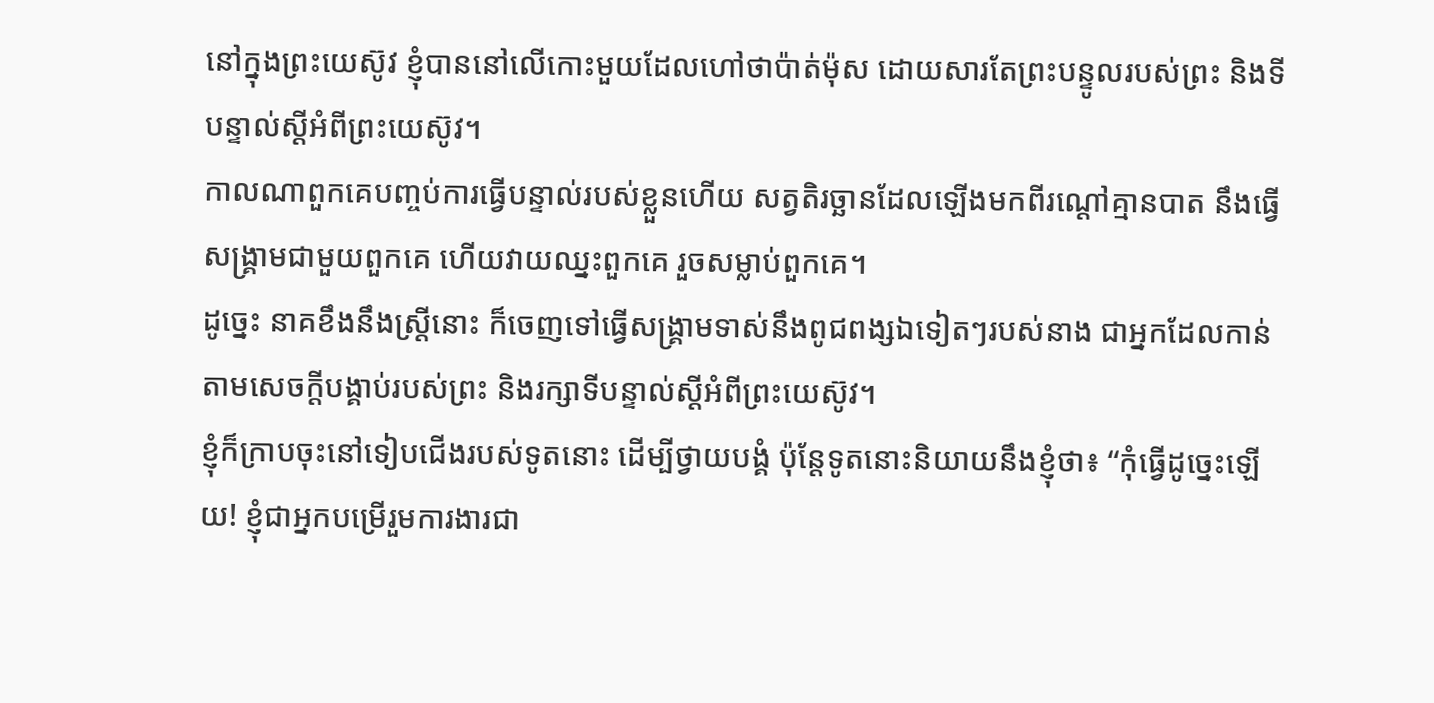នៅក្នុងព្រះយេស៊ូវ ខ្ញុំបាននៅលើកោះមួយដែលហៅថាប៉ាត់ម៉ុស ដោយសារតែព្រះបន្ទូលរបស់ព្រះ និងទីបន្ទាល់ស្ដីអំពីព្រះយេស៊ូវ។
កាលណាពួកគេបញ្ចប់ការធ្វើបន្ទាល់របស់ខ្លួនហើយ សត្វតិរច្ឆានដែលឡើងមកពីរណ្ដៅគ្មានបាត នឹងធ្វើសង្គ្រាមជាមួយពួកគេ ហើយវាយឈ្នះពួកគេ រួចសម្លាប់ពួកគេ។
ដូច្នេះ នាគខឹងនឹងស្ត្រីនោះ ក៏ចេញទៅធ្វើសង្គ្រាមទាស់នឹងពូជពង្សឯទៀតៗរបស់នាង ជាអ្នកដែលកាន់តាមសេចក្ដីបង្គាប់របស់ព្រះ និងរក្សាទីបន្ទាល់ស្ដីអំពីព្រះយេស៊ូវ។
ខ្ញុំក៏ក្រាបចុះនៅទៀបជើងរបស់ទូតនោះ ដើម្បីថ្វាយបង្គំ ប៉ុន្តែទូតនោះនិយាយនឹងខ្ញុំថា៖ “កុំធ្វើដូច្នេះឡើយ! ខ្ញុំជាអ្នកបម្រើរួមការងារជា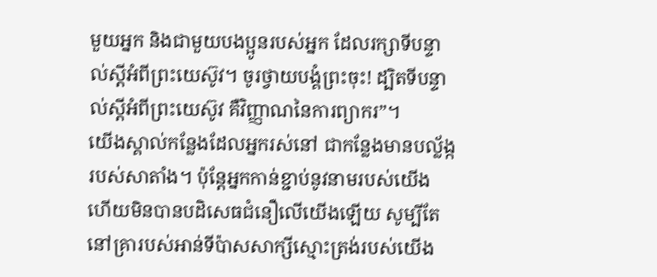មួយអ្នក និងជាមួយបងប្អូនរបស់អ្នក ដែលរក្សាទីបន្ទាល់ស្ដីអំពីព្រះយេស៊ូវ។ ចូរថ្វាយបង្គំព្រះចុះ! ដ្បិតទីបន្ទាល់ស្ដីអំពីព្រះយេស៊ូវ គឺវិញ្ញាណនៃការព្យាករ”។
យើងស្គាល់កន្លែងដែលអ្នករស់នៅ ជាកន្លែងមានបល្ល័ង្ករបស់សាតាំង។ ប៉ុន្តែអ្នកកាន់ខ្ជាប់នូវនាមរបស់យើង ហើយមិនបានបដិសេធជំនឿលើយើងឡើយ សូម្បីតែនៅគ្រារបស់អាន់ទីប៉ាសសាក្សីស្មោះត្រង់របស់យើង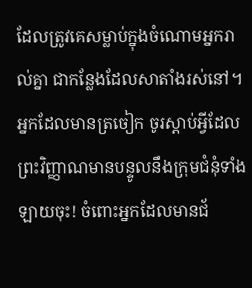ដែលត្រូវគេសម្លាប់ក្នុងចំណោមអ្នករាល់គ្នា ជាកន្លែងដែលសាតាំងរស់នៅ។
អ្នកដែលមានត្រចៀក ចូរស្ដាប់អ្វីដែលព្រះវិញ្ញាណមានបន្ទូលនឹងក្រុមជំនុំទាំងឡាយចុះ! ចំពោះអ្នកដែលមានជ័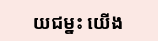យជម្នះ យើង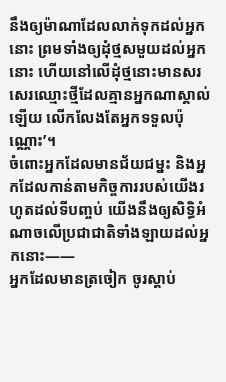នឹងឲ្យម៉ាណាដែលលាក់ទុកដល់អ្នកនោះ ព្រមទាំងឲ្យដុំថ្មសមួយដល់អ្នកនោះ ហើយនៅលើដុំថ្មនោះមានសរសេរឈ្មោះថ្មីដែលគ្មានអ្នកណាស្គាល់ឡើយ លើកលែងតែអ្នកទទួលប៉ុណ្ណោះ’។
ចំពោះអ្នកដែលមានជ័យជម្នះ និងអ្នកដែលកាន់តាមកិច្ចការរបស់យើងរហូតដល់ទីបញ្ចប់ យើងនឹងឲ្យសិទ្ធិអំណាចលើប្រជាជាតិទាំងឡាយដល់អ្នកនោះ——
អ្នកដែលមានត្រចៀក ចូរស្ដាប់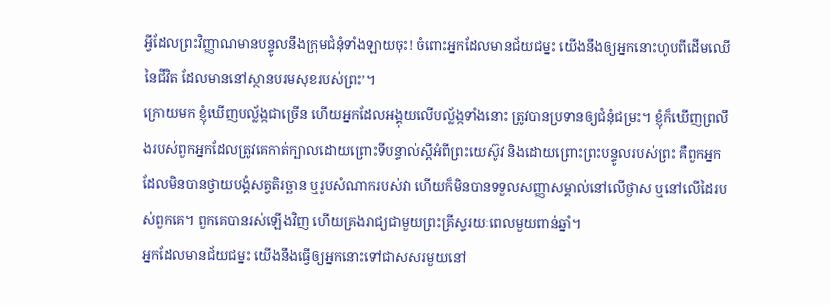អ្វីដែលព្រះវិញ្ញាណមានបន្ទូលនឹងក្រុមជំនុំទាំងឡាយចុះ! ចំពោះអ្នកដែលមានជ័យជម្នះ យើងនឹងឲ្យអ្នកនោះហូបពីដើមឈើនៃជីវិត ដែលមាននៅស្ថានបរមសុខរបស់ព្រះ’។
ក្រោយមក ខ្ញុំឃើញបល្ល័ង្កជាច្រើន ហើយអ្នកដែលអង្គុយលើបល្ល័ង្កទាំងនោះ ត្រូវបានប្រទានឲ្យជំនុំជម្រះ។ ខ្ញុំក៏ឃើញព្រលឹងរបស់ពួកអ្នកដែលត្រូវគេកាត់ក្បាលដោយព្រោះទីបន្ទាល់ស្ដីអំពីព្រះយេស៊ូវ និងដោយព្រោះព្រះបន្ទូលរបស់ព្រះ គឺពួកអ្នកដែលមិនបានថ្វាយបង្គំសត្វតិរច្ឆាន ឬរូបសំណាករបស់វា ហើយក៏មិនបានទទួលសញ្ញាសម្គាល់នៅលើថ្ងាស ឬនៅលើដៃរបស់ពួកគេ។ ពួកគេបានរស់ឡើងវិញ ហើយគ្រងរាជ្យជាមួយព្រះគ្រីស្ទរយៈពេលមួយពាន់ឆ្នាំ។
អ្នកដែលមានជ័យជម្នះ យើងនឹងធ្វើឲ្យអ្នកនោះទៅជាសសរមួយនៅ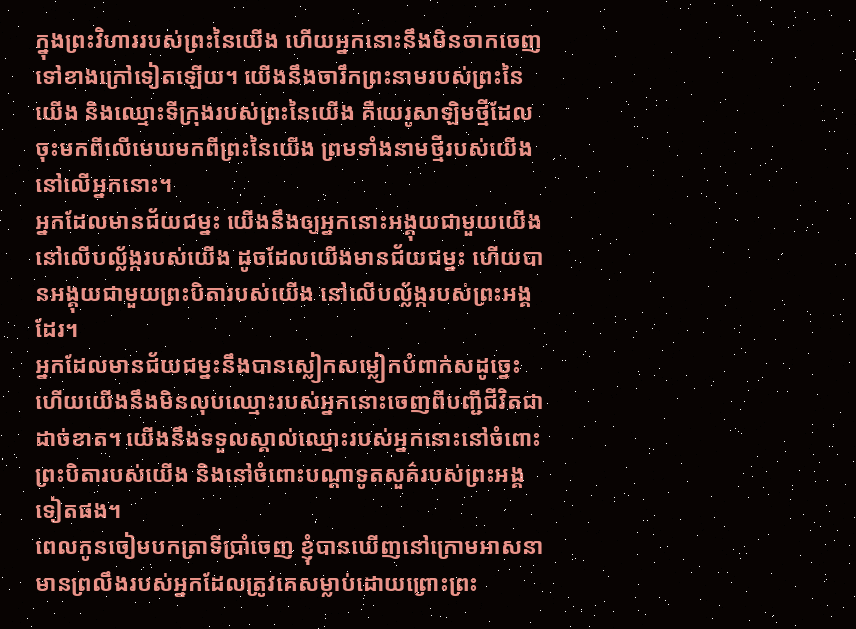ក្នុងព្រះវិហាររបស់ព្រះនៃយើង ហើយអ្នកនោះនឹងមិនចាកចេញទៅខាងក្រៅទៀតឡើយ។ យើងនឹងចារឹកព្រះនាមរបស់ព្រះនៃយើង និងឈ្មោះទីក្រុងរបស់ព្រះនៃយើង គឺយេរូសាឡិមថ្មីដែលចុះមកពីលើមេឃមកពីព្រះនៃយើង ព្រមទាំងនាមថ្មីរបស់យើង នៅលើអ្នកនោះ។
អ្នកដែលមានជ័យជម្នះ យើងនឹងឲ្យអ្នកនោះអង្គុយជាមួយយើង នៅលើបល្ល័ង្ករបស់យើង ដូចដែលយើងមានជ័យជម្នះ ហើយបានអង្គុយជាមួយព្រះបិតារបស់យើង នៅលើបល្ល័ង្ករបស់ព្រះអង្គដែរ។
អ្នកដែលមានជ័យជម្នះនឹងបានស្លៀកសម្លៀកបំពាក់សដូច្នេះ ហើយយើងនឹងមិនលុបឈ្មោះរបស់អ្នកនោះចេញពីបញ្ជីជីវិតជាដាច់ខាត។ យើងនឹងទទួលស្គាល់ឈ្មោះរបស់អ្នកនោះនៅចំពោះព្រះបិតារបស់យើង និងនៅចំពោះបណ្ដាទូតសួគ៌របស់ព្រះអង្គទៀតផង។
ពេលកូនចៀមបកត្រាទីប្រាំចេញ ខ្ញុំបានឃើញនៅក្រោមអាសនាមានព្រលឹងរបស់អ្នកដែលត្រូវគេសម្លាប់ដោយព្រោះព្រះ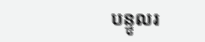បន្ទូលរ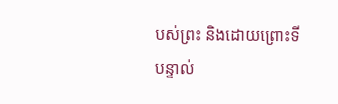បស់ព្រះ និងដោយព្រោះទីបន្ទាល់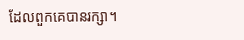ដែលពួកគេបានរក្សា។